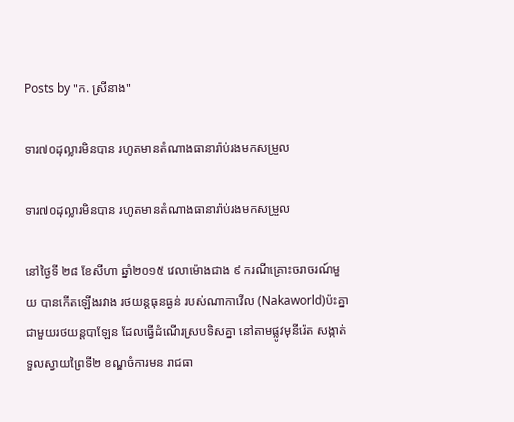Posts by "ក. ស្រីនាង"

ទារ៧០ដុល្លារមិនបាន រហូតមានតំណាងធានារ៉ាប់រងមកសម្រួល

ទារ៧០ដុល្លារមិនបាន រហូតមានតំណាងធានារ៉ាប់រងមកសម្រួល

នៅថ្ងៃទី ២៨ ខែសីហា ឆ្នាំ២០១៥ វេលាម៉ោងជាង ៩ ករណីគ្រោះចរាចរណ៍មួយ បានកើតឡើងរវាង រថយន្តធុនធ្ងន់ របស់ណាកាវើល (Nakaworld)ប៉ះគ្នាជាមួយរថយន្តបាឡែន ដែលធ្វើដំណើរស្របទិសគ្នា នៅតាមផ្លូវមុនីរ៉េត សង្កាត់ទួលស្វាយព្រៃទី២ ខណ្ឌចំការមន រាជធា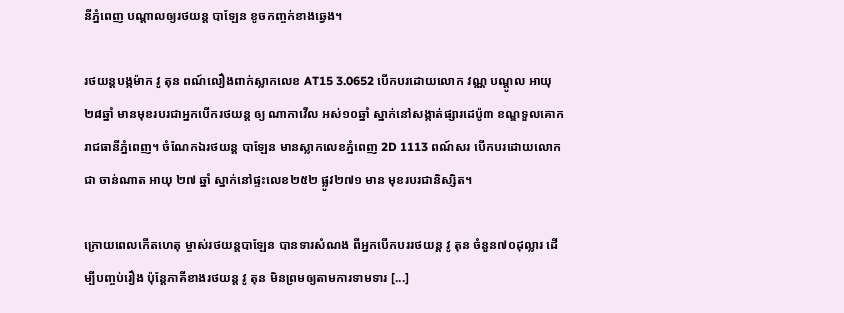នីភ្នំពេញ បណ្តាលឲ្យរថយន្ត បាឡែន ខូចកញ្ចក់ខាងឆ្វេង។

រថយន្តបង្កម៉ាក វូ តុន ពណ៍លឿងពាក់ស្លាកលេខ AT15 3.0652 បើកបរដោយលោក វណ្ណ បណ្តូល អាយុ ២៨ឆ្នាំ មានមុខរបរជាអ្នកបើករថយន្ត ឲ្យ ណាកាវើល អស់១០ឆ្នាំ ស្នាក់នៅសង្កាត់ផ្សារដេប៉ូ៣ ខណ្ឌទួលគោក រាជធានីភ្នំពេញ។ ចំណែកឯរថយន្ត បាឡែន មានស្លាកលេខភ្នំពេញ 2D 1113 ពណ៍សរ បើកបរដោយលោក ជា ចាន់ណាត អាយុ ២៧ ឆ្នាំ ស្នាក់នៅផ្ទះលេខ២៥២ ផ្លូវ២៧១ មាន មុខរបរជានិស្សិត។

ក្រោយពេលកើតហេតុ ម្ចាស់រថយន្តបាឡែន បានទារសំណង ពីអ្នកបើកបររថយន្ត វូ តុន ចំនួន៧០ដុល្លារ ដើម្បីបញ្ចប់រឿង ប៉ុន្តែភាគីខាងរថយន្ត វូ តុន មិនព្រមឲ្យតាមការទាមទារ [...]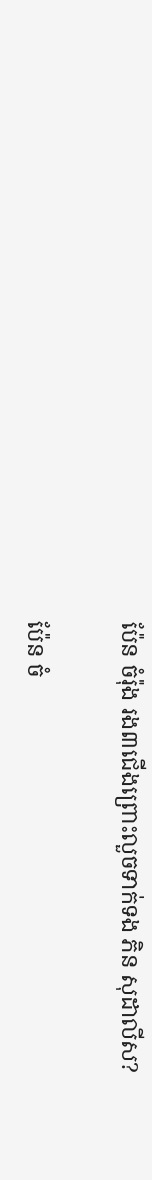ប៉ែន ចំរ៉ុង រង៣ជើងព្រោះលួចទាក់ទង ភិន សុដាលីស?

ប៉ែន ចំ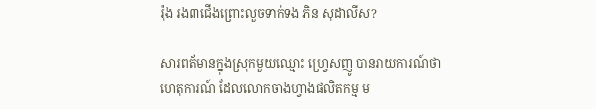រ៉ុង រង៣ជើងព្រោះលួចទាក់ទង ភិន សុដាលីស?

សារពត័មានក្នុងស្រុកមួយឈ្មោះ ហ្វ្រេសញូ បានរាយការណ៍ថា ហេតុការណ៍ ដែលលោកចាងហ្វាងផលិតកម្ម ម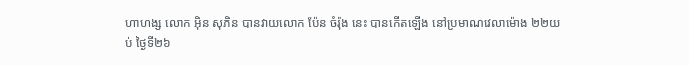ហាហង្ស លោក អ៊ិន សុភិន បានវាយលោក ប៉ែន ចំរ៉ុង នេះ បានកើតឡើង នៅប្រមាណវេលាម៉ោង ២២យប់ ថ្ងៃទី២៦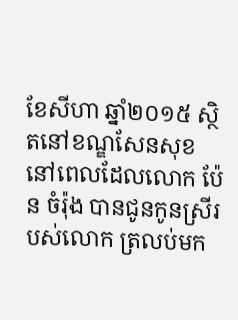ខែសីហា ឆ្នាំ២០១៥ ស្ថិតនៅខណ្ឌសែនសុខ នៅពេលដែលលោក ប៉ែន ចំរ៉ុង បានជូនកូនស្រីរបស់លោក ត្រលប់មក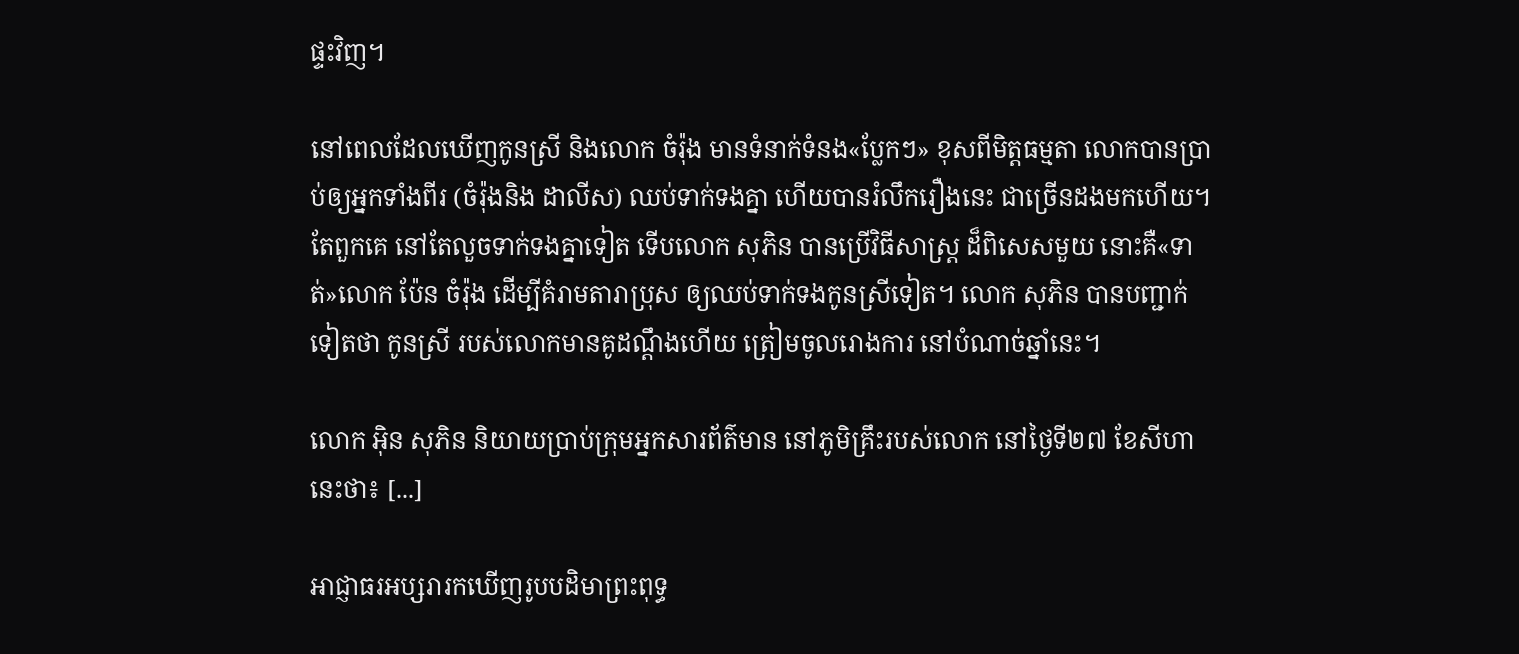ផ្ទះវិញ។

នៅពេលដែលឃើញកូនស្រី និងលោក ចំរ៉ុង មានទំនាក់ទំនង«ប្លែកៗ» ខុសពីមិត្តធម្មតា លោកបានប្រាប់ឲ្យអ្នកទាំងពីរ (ចំរ៉ុងនិង ដាលីស) ឈប់ទាក់ទងគ្នា ហើយបានរំលឹករឿងនេះ ជាច្រើនដងមកហើយ។ តែពួកគេ នៅតែលួចទាក់ទងគ្នាទៀត ទើបលោក សុភិន បានប្រើវិធីសាស្ត្រ ដ៏ពិសេសមួយ នោះគឺ«ទាត់»លោក ប៉ែន ចំរ៉ុង ដើម្បីគំរាមតារាប្រុស ឲ្យឈប់ទាក់ទងកូនស្រីទៀត។ លោក សុភិន បានបញ្ជាក់ទៀតថា កូនស្រី របស់លោកមានគូដណ្តឹងហើយ ត្រៀមចូលរោងការ នៅបំណាច់ឆ្នាំនេះ។

លោក អ៊ិន សុភិន និយាយប្រាប់ក្រុមអ្នកសារព័ត៌មាន នៅភូមិគ្រឹះរបស់លោក នៅថ្ងៃទី២៧ ខែសីហានេះថា៖ [...]

អាជ្ញាធរអប្សរារកឃើញរូបបដិមាព្រះពុទ្ធ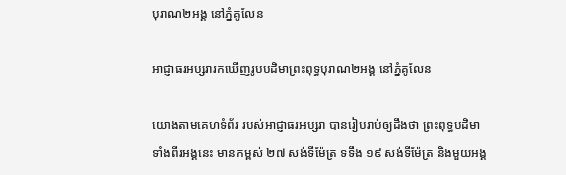បុរាណ២អង្គ នៅភ្នំគូលែន

អាជ្ញាធរអប្សរារកឃើញរូបបដិមាព្រះពុទ្ធបុរាណ២អង្គ នៅភ្នំគូលែន

យោងតាមគេហទំព័រ របស់អាជ្ញាធរអប្សរា បានរៀបរាប់ឲ្យដឹងថា ព្រះពុទ្ធបដិមាទាំងពីរអង្គនេះ មានកម្ពស់ ២៧ សង់ទីម៉ែត្រ ទទឹង ១៩ សង់ទីម៉ែត្រ និងមួយអង្គ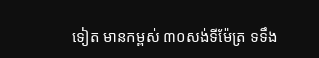ទៀត មានកម្ពស់ ៣០សង់ទីម៉ែត្រ ទទឹង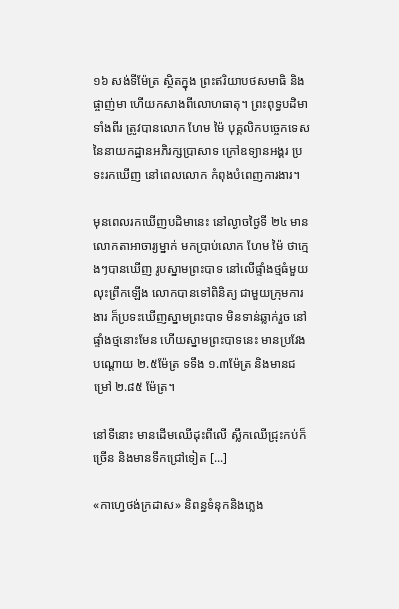១៦ សង់ទីម៉ែត្រ ស្ថិតក្នុង ព្រះឥរិយាបថសមាធិ និងផ្ចាញ់មា ហើយកសាងពីលោហធាតុ។ ព្រះពុទ្ធបដិមាទាំងពីរ ត្រូវបានលោក ហែម ម៉ៃ បុគ្គលិកបច្ចេកទេស នៃនាយកដ្ឋានអភិរក្សប្រាសាទ ក្រៅឧទ្យានអង្គរ ប្រទះរកឃើញ នៅពេលលោក កំពុងបំពេញការងារ។

មុនពេលរកឃើញបដិមានេះ នៅល្ងាចថ្ងៃទី ២៤ មានលោកតាអាចារ្យម្នាក់ មកប្រាប់លោក ហែម ម៉ៃ ថាក្មេងៗបានឃើញ រូបស្នាមព្រះបាទ នៅលើផ្ទាំងថ្មធំមួយ លុះព្រឹកឡើង លោកបានទៅពិនិត្យ ជាមួយក្រុមការងារ ក៏ប្រទះឃើញស្នាមព្រះបាទ មិនទាន់ឆ្លាក់រួច នៅផ្ទាំងថ្មនោះមែន ហើយស្នាមព្រះបាទនេះ មានប្រវែងបណ្តោយ ២.៥ម៉ែត្រ ទទឹង ១.៣ម៉ែត្រ និងមានជម្រៅ ២.៨៥ ម៉ែត្រ។

នៅទីនោះ មានដើមឈើដុះពីលើ ស្លឹកឈើជ្រុះកប់ក៏ច្រើន និងមានទឹកជ្រៅទៀត [...]

«កាហ្វេថង់ក្រដាស» និពន្ធទំនុកនិងភ្លេង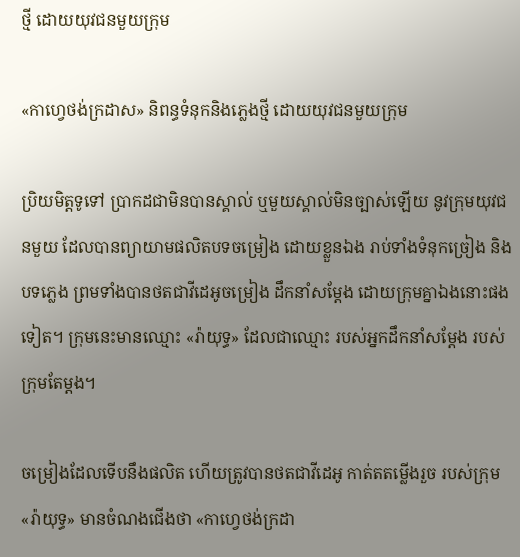ថ្មី ដោយយុវជនមួយក្រុម

«កាហ្វេថង់ក្រដាស» និពន្ធទំនុកនិងភ្លេងថ្មី ដោយយុវជនមួយក្រុម

ប្រិយមិត្តទូទៅ ប្រាកដជាមិនបានស្គាល់ ឬមួយស្គាល់មិនច្បាស់ឡើយ នូវក្រុមយុវជនមួយ ដែលបានព្យាយាមផលិតបទចម្រៀង ដោយខ្លួនឯង រាប់ទាំងទំនុកច្រៀង និងបទភ្លេង ព្រមទាំងបានថតជាវីដេអូចម្រៀង ដឹកនាំសម្ដែង ដោយក្រុមគ្នាឯងនោះផងទៀត។ ក្រុមនេះមានឈ្មោះ «រ៉ាយុទ្ធ» ដែលជាឈ្មោះ របស់អ្នកដឹកនាំសម្ដែង របស់ក្រុមតែម្ដង។

ចម្រៀងដែលទើបនឹងផលិត ហើយត្រូវបានថតជាវីដេអូ កាត់តតម្លើងរួច របស់ក្រុម«រ៉ាយុទ្ធ» មានចំណងជើងថា «កាហ្វេថង់ក្រដា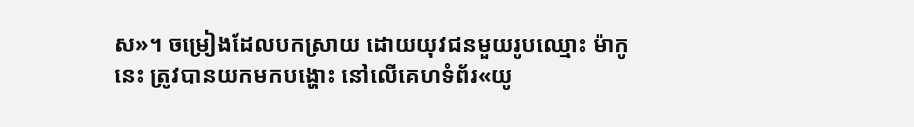ស»។ ចម្រៀងដែលបកស្រាយ ដោយយុវជនមួយរូបឈ្មោះ ម៉ាកូ នេះ ត្រូវបានយកមកបង្ហោះ នៅលើគេហទំព័រ«យូ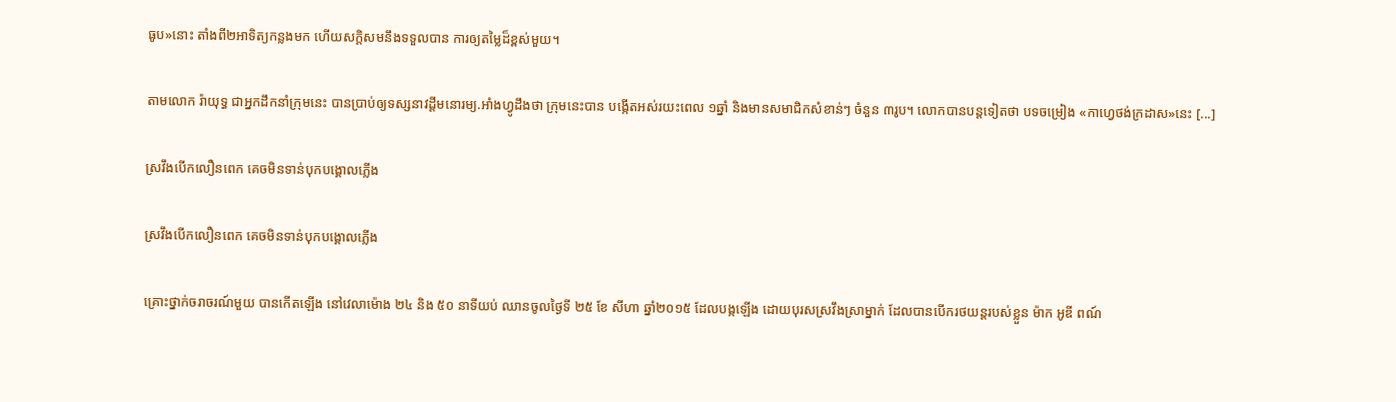ធូប»នោះ តាំងពី២អាទិត្យកន្លងមក ហើយសក្ដិសមនឹងទទួលបាន ការឲ្យតម្លៃដ៏ខ្ពស់មួយ។

តាមលោក រ៉ាយុទ្ធ ជាអ្នកដឹកនាំក្រុមនេះ បានប្រាប់ឲ្យទស្សនាវដ្តីមនោរម្យ.អាំងហ្វូដឹងថា ក្រុមនេះបាន បង្កើតអស់រយះពេល ១ឆ្នាំ និងមានសមាជិកសំខាន់ៗ ចំនួន ៣រូប។ លោកបានបន្តទៀតថា បទចម្រៀង «កាហ្វេថង់ក្រដាស»នេះ [...]

ស្រវឹងបើកលឿនពេក គេចមិនទាន់បុកបង្គោលភ្លើង

ស្រវឹងបើកលឿនពេក គេចមិនទាន់បុកបង្គោលភ្លើង

គ្រោះថ្នាក់ចរាចរណ៍មួយ បានកើតឡើង នៅវេលាម៉ោង ២៤ និង ៥០ នាទីយប់ ឈានចូលថ្ងៃទី ២៥ ខែ សីហា ឆ្នាំ២០១៥ ដែលបង្កឡើង ដោយបុរសស្រវឹងស្រាម្នាក់ ដែលបានបើករថយន្តរបស់ខ្លួន ម៉ាក អូឌី ពណ៍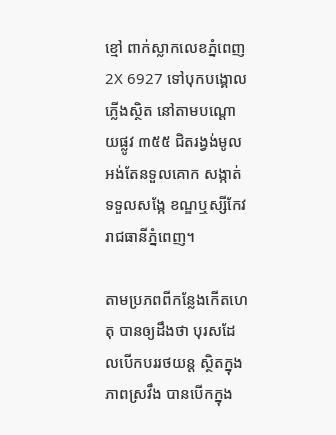ខ្មៅ ពាក់ស្លាកលេខភ្នំពេញ 2X 6927 ទៅបុកបង្គោលភ្លើងស្ថិត នៅតាមបណ្តោយផ្លូវ ៣៥៥ ជិតរង្វង់មូលអង់តែនទួលគោក សង្កាត់ទទួលសង្កែ ខណ្ឌឬស្សីកែវ រាជធានីភ្នំពេញ។

តាមប្រភពពីកន្លែងកើតហេតុ បានឲ្យដឹងថា បុរសដែលបើកបររថយន្ត ស្ថិតក្នុងភាពស្រវឹង បានបើកក្នុង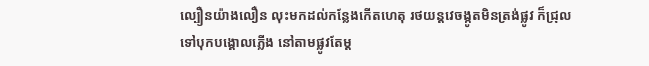ល្បឿនយ៉ាងលឿន លុះមកដល់កន្លែងកើតហេតុ រថយន្តវេចង្កូតមិនត្រង់ផ្លូវ ក៏ជ្រុលទៅបុកបង្គោលភ្លើង នៅតាមផ្លូវតែម្ត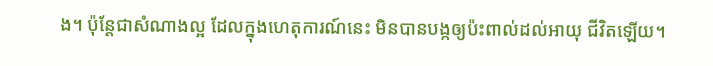ង។ ប៉ុន្តែជាសំណាងល្អ ដែលក្នុងហេតុការណ៍នេះ មិនបានបង្កឲ្យប៉ះពាល់ដល់អាយុ ជីវិតឡើយ។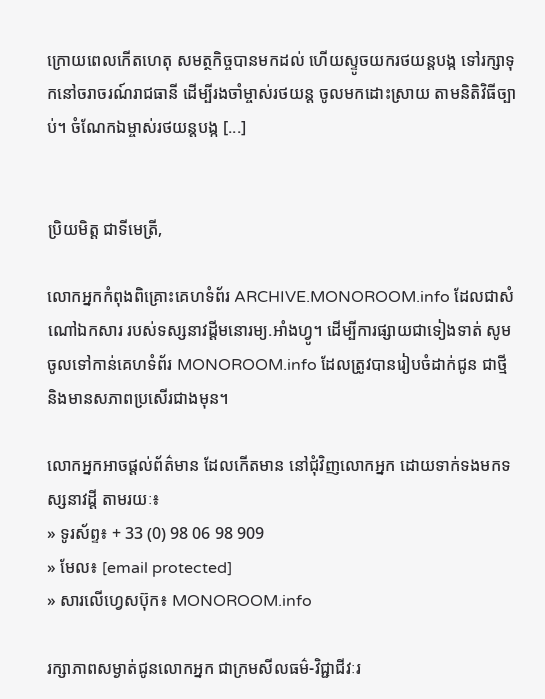ក្រោយពេលកើតហេតុ សមត្ថកិច្ចបានមកដល់ ហើយស្ទូចយករថយន្តបង្ក ទៅរក្សាទុកនៅចរាចរណ៍រាជធានី ដើម្បីរងចាំម្ចាស់រថយន្ត ចូលមកដោះស្រាយ តាមនិតិវិធីច្បាប់។ ចំណែកឯម្ចាស់រថយន្តបង្ក [...]


ប្រិយមិត្ត ជាទីមេត្រី,

លោកអ្នកកំពុងពិគ្រោះគេហទំព័រ ARCHIVE.MONOROOM.info ដែលជាសំណៅឯកសារ របស់ទស្សនាវដ្ដីមនោរម្យ.អាំងហ្វូ។ ដើម្បីការផ្សាយជាទៀងទាត់ សូមចូលទៅកាន់គេហទំព័រ MONOROOM.info ដែលត្រូវបានរៀបចំដាក់ជូន ជាថ្មី និងមានសភាពប្រសើរជាងមុន។

លោកអ្នកអាចផ្ដល់ព័ត៌មាន ដែលកើតមាន នៅជុំវិញលោកអ្នក ដោយទាក់ទងមកទស្សនាវដ្ដី តាមរយៈ៖
» ទូរស័ព្ទ៖ + 33 (0) 98 06 98 909
» មែល៖ [email protected]
» សារលើហ្វេសប៊ុក៖ MONOROOM.info

រក្សាភាពសម្ងាត់ជូនលោកអ្នក ជាក្រមសីលធម៌-វិជ្ជាជីវៈរ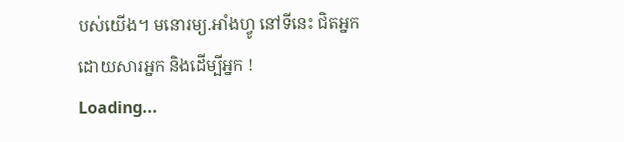បស់យើង។ មនោរម្យ.អាំងហ្វូ នៅទីនេះ ជិតអ្នក ដោយសារអ្នក និងដើម្បីអ្នក !
Loading...